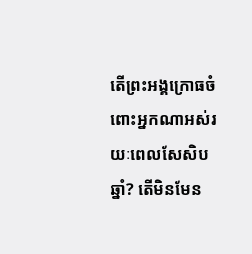តើព្រះអង្គក្រោធចំពោះអ្នកណាអស់រយៈពេលសែសិបឆ្នាំ? តើមិនមែន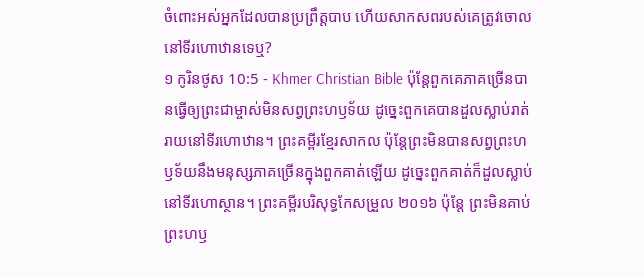ចំពោះអស់អ្នកដែលបានប្រព្រឹត្តបាប ហើយសាកសពរបស់គេត្រូវចោលនៅទីរហោឋានទេឬ?
១ កូរិនថូស 10:5 - Khmer Christian Bible ប៉ុន្ដែពួកគេភាគច្រើនបានធ្វើឲ្យព្រះជាម្ចាស់មិនសព្វព្រះហឫទ័យ ដូច្នេះពួកគេបានដួលស្លាប់រាត់រាយនៅទីរហោឋាន។ ព្រះគម្ពីរខ្មែរសាកល ប៉ុន្តែព្រះមិនបានសព្វព្រះហឫទ័យនឹងមនុស្សភាគច្រើនក្នុងពួកគាត់ឡើយ ដូច្នេះពួកគាត់ក៏ដួលស្លាប់នៅទីរហោស្ថាន។ ព្រះគម្ពីរបរិសុទ្ធកែសម្រួល ២០១៦ ប៉ុន្តែ ព្រះមិនគាប់ព្រះហឫ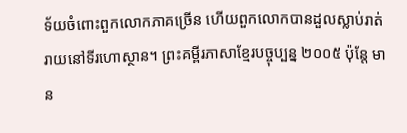ទ័យចំពោះពួកលោកភាគច្រើន ហើយពួកលោកបានដួលស្លាប់រាត់រាយនៅទីរហោស្ថាន។ ព្រះគម្ពីរភាសាខ្មែរបច្ចុប្បន្ន ២០០៥ ប៉ុន្តែ មាន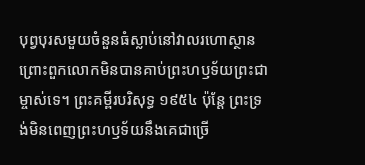បុព្វបុរសមួយចំនួនធំស្លាប់នៅវាលរហោស្ថាន ព្រោះពួកលោកមិនបានគាប់ព្រះហឫទ័យព្រះជាម្ចាស់ទេ។ ព្រះគម្ពីរបរិសុទ្ធ ១៩៥៤ ប៉ុន្តែ ព្រះទ្រង់មិនពេញព្រះហឫទ័យនឹងគេជាច្រើ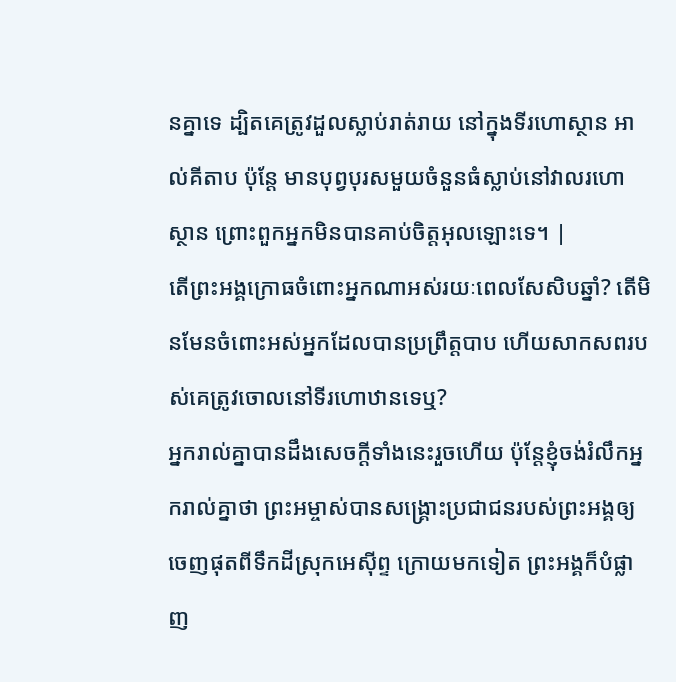នគ្នាទេ ដ្បិតគេត្រូវដួលស្លាប់រាត់រាយ នៅក្នុងទីរហោស្ថាន អាល់គីតាប ប៉ុន្ដែ មានបុព្វបុរសមួយចំនួនធំស្លាប់នៅវាលរហោស្ថាន ព្រោះពួកអ្នកមិនបានគាប់ចិត្តអុលឡោះទេ។ |
តើព្រះអង្គក្រោធចំពោះអ្នកណាអស់រយៈពេលសែសិបឆ្នាំ? តើមិនមែនចំពោះអស់អ្នកដែលបានប្រព្រឹត្តបាប ហើយសាកសពរបស់គេត្រូវចោលនៅទីរហោឋានទេឬ?
អ្នករាល់គ្នាបានដឹងសេចក្ដីទាំងនេះរួចហើយ ប៉ុន្ដែខ្ញុំចង់រំលឹកអ្នករាល់គ្នាថា ព្រះអម្ចាស់បានសង្គ្រោះប្រជាជនរបស់ព្រះអង្គឲ្យចេញផុតពីទឹកដីស្រុកអេស៊ីព្ទ ក្រោយមកទៀត ព្រះអង្គក៏បំផ្លាញ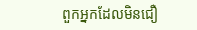ពួកអ្នកដែលមិនជឿ